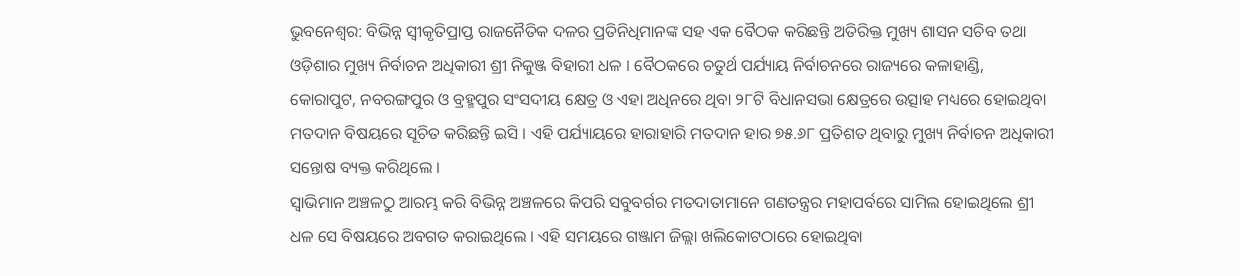ଭୁବନେଶ୍ୱର: ବିଭିନ୍ନ ସ୍ୱୀକୃତିପ୍ରାପ୍ତ ରାଜନୈତିକ ଦଳର ପ୍ରତିନିଧିମାନଙ୍କ ସହ ଏକ ବୈଠକ କରିଛନ୍ତି ଅତିରିକ୍ତ ମୁଖ୍ୟ ଶାସନ ସଚିବ ତଥା ଓଡ଼ିଶାର ମୁଖ୍ୟ ନିର୍ବାଚନ ଅଧିକାରୀ ଶ୍ରୀ ନିକୁଞ୍ଜ ବିହାରୀ ଧଳ । ବୈଠକରେ ଚତୁର୍ଥ ପର୍ଯ୍ୟାୟ ନିର୍ବାଚନରେ ରାଜ୍ୟରେ କଳାହାଣ୍ଡି, କୋରାପୁଟ, ନବରଙ୍ଗପୁର ଓ ବ୍ରହ୍ମପୁର ସଂସଦୀୟ କ୍ଷେତ୍ର ଓ ଏହା ଅଧିନରେ ଥିବା ୨୮ଟି ବିଧାନସଭା କ୍ଷେତ୍ରରେ ଉତ୍ସାହ ମଧ୍ୟରେ ହୋଇଥିବା ମତଦାନ ବିଷୟରେ ସୂଚିତ କରିଛନ୍ତି ଇସି । ଏହି ପର୍ଯ୍ୟାୟରେ ହାରାହାରି ମତଦାନ ହାର ୭୫.୬୮ ପ୍ରତିଶତ ଥିବାରୁ ମୁଖ୍ୟ ନିର୍ବାଚନ ଅଧିକାରୀ ସନ୍ତୋଷ ବ୍ୟକ୍ତ କରିଥିଲେ ।
ସ୍ୱାଭିମାନ ଅଞ୍ଚଳଠୁ ଆରମ୍ଭ କରି ବିଭିନ୍ନ ଅଞ୍ଚଳରେ କିପରି ସବୁବର୍ଗର ମତଦାତାମାନେ ଗଣତନ୍ତ୍ରର ମହାପର୍ବରେ ସାମିଲ ହୋଇଥିଲେ ଶ୍ରୀ ଧଳ ସେ ବିଷୟରେ ଅବଗତ କରାଇଥିଲେ । ଏହି ସମୟରେ ଗଞ୍ଜାମ ଜିଲ୍ଲା ଖଲିକୋଟଠାରେ ହୋଇଥିବା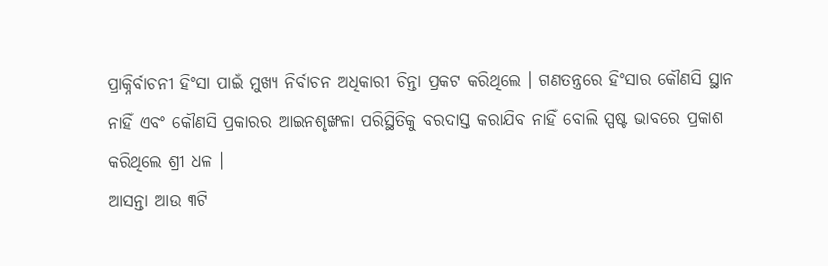ପ୍ରାକ୍ନିର୍ବାଚନୀ ହିଂସା ପାଇଁ ମୁଖ୍ୟ ନିର୍ବାଚନ ଅଧିକାରୀ ଚିନ୍ତା ପ୍ରକଟ କରିଥିଲେ । ଗଣତନ୍ତ୍ରରେ ହିଂସାର କୌଣସି ସ୍ଥାନ ନାହିଁ ଏବଂ କୌଣସି ପ୍ରକାରର ଆଇନଶୃଙ୍ଖଳା ପରିସ୍ଥିତିକୁ ବରଦାସ୍ତ କରାଯିବ ନାହିଁ ବୋଲି ସ୍ପଷ୍ଟ ଭାବରେ ପ୍ରକାଶ କରିଥିଲେ ଶ୍ରୀ ଧଳ ।
ଆସନ୍ତା ଆଉ ୩ଟି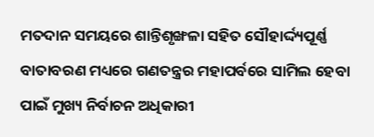ମତଦାନ ସମୟରେ ଶାନ୍ତିଶୃଙ୍ଖଳା ସହିତ ସୌହାର୍ଦ୍ଦ୍ୟପୂର୍ଣ୍ଣ ବାତାବରଣ ମଧ୍ୟରେ ଗଣତନ୍ତ୍ରର ମହାପର୍ବରେ ସାମିଲ ହେବା ପାଇଁ ମୁଖ୍ୟ ନିର୍ବାଚନ ଅଧିକାରୀ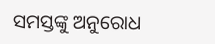ସମସ୍ତଙ୍କୁ ଅନୁରୋଧ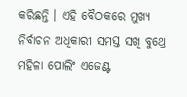କରିଛନ୍ତି । ଏହି ବୈଠକରେ ମୁଖ୍ୟ ନିର୍ବାଚନ ଅଧିକାରୀ ସମସ୍ତ ସଖି ବୁଥ୍ରେ ମହିଳା ପୋଲିଂ ଏଜେଣ୍ଟ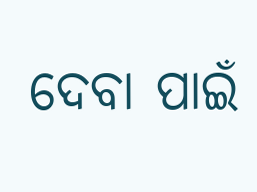ଦେବା ପାଇଁ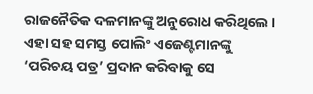ରାଜନୈତିକ ଦଳମାନଙ୍କୁ ଅନୁରୋଧ କରିଥିଲେ । ଏହା ସହ ସମସ୍ତ ପୋଲିଂ ଏଜେଣ୍ଟମାନଙ୍କୁ ‘ପରିଚୟ ପତ୍ର’ ପ୍ରଦାନ କରିବାକୁ ସେ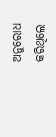ଅନୁରୋଧ କରିଥିଲେ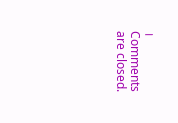।
Comments are closed.